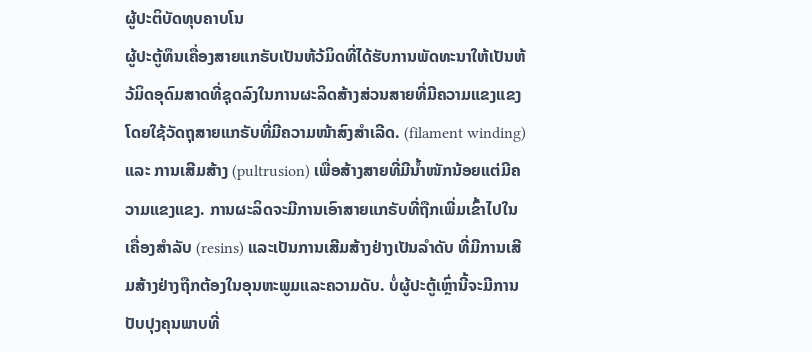ຜູ້ປະຕິບັດທຸບຄາບໂນ
ຜູ້ປະຕູ້ທຶນເຄື່ອງສາຍແກຣັບເປັນຫ້ວ້ມິດທີ່ໄດ້ຮັບການພັດທະນາໃຫ້ເປັນຫ້ວ້ມິດອຸດົມສາດທີ່ຊຸດລົງໃນການຜະລິດສ້າງສ່ວນສາຍທີ່ມີຄວາມແຂງແຂງໂດຍໃຊ້ວັດຖຸສາຍແກຣັບທີ່ມີຄວາມໜ້າສົງສຳເລີດ. (filament winding) ແລະ ການເສີມສ້າງ (pultrusion) ເພື່ອສ້າງສາຍທີ່ມີນ້ຳໜັກນ້ອຍແຕ່ມີຄວາມແຂງແຂງ. ການຜະລິດຈະມີການເອົາສາຍແກຣັບທີ່ຖືກເພີ່ມເຂົ້າໄປໃນເຄື່ອງສຳລັບ (resins) ແລະເປັນການເສີມສ້າງຢ່າງເປັນລຳດັບ ທີ່ມີການເສີມສ້າງຢ່າງຖືກຕ້ອງໃນອຸນຫະພູມແລະຄວາມດັບ. ບໍ່ຜູ້ປະຕູ້ເຫຼົ່ານີ້ຈະມີການປັບປຸງຄຸນພາບທີ່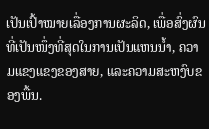ເປັນເປົ້າໝາຍເລື່ອງການຜະລິດ, ເພື່ອສົ່ງຜົນທີ່ເປັນໜຶ່ງທີ່ສຸດໃນການເປັນແຫນນ້ຳ, ຄວາມແຂງແຂງຂອງສາຍ, ແລະຄວາມສະຫງົບຂອງພື້ນ.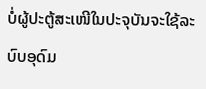ບໍ່ຜູ້ປະຕູ້ສະເໜີໃນປະຈຸບັນຈະໃຊ້ລະບົບອຸດົມ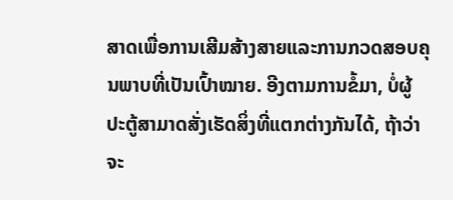ສາດເພື່ອການເສີມສ້າງສາຍແລະການກວດສອບຄຸນພາບທີ່ເປັນເປົ້າໝາຍ. ອີງຕາມການຂໍ້ມາ, ບໍ່ຜູ້ປະຕູ້ສາມາດສັ່ງເຮັດສິ່ງທີ່ແຕກຕ່າງກັນໄດ້, ຖ້າວ່າຈະ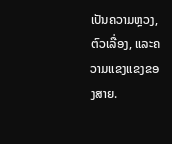ເປັນຄວາມຫຼວງ, ຕົວເລື່ອງ, ແລະຄວາມແຂງແຂງຂອງສາຍ.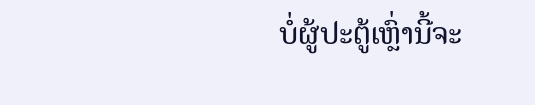ບໍ່ຜູ້ປະຕູ້ເຫຼົ່ານີ້ຈະ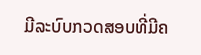ມີລະບົບກວດສອບທີ່ມີຄ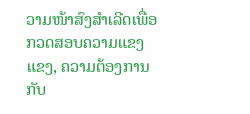ວາມໜ້າສົງສຳເລີດເພື່ອກວດສອບຄວາມແຂງແຂງ, ຄວາມຕ້ອງການກັບ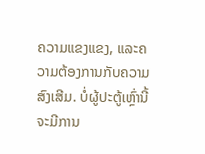ຄວາມແຂງແຂງ, ແລະຄວາມຕ້ອງການກັບຄວາມສົງເສີມ. ບໍ່ຜູ້ປະຕູ້ເຫຼົ່ານີ້ຈະມີການ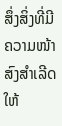ສຶ່ງສິ່ງທີ່ມີຄວາມໜ້າສົງສຳເລີດໃຫ້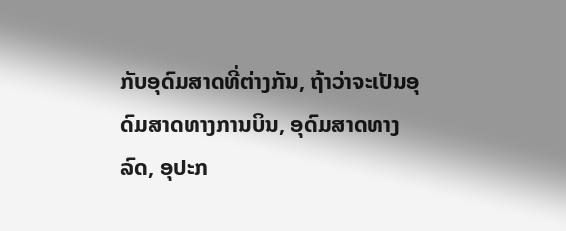ກັບອຸດົມສາດທີ່ຕ່າງກັນ, ຖ້າວ່າຈະເປັນອຸດົມສາດທາງການບິນ, ອຸດົມສາດທາງລົດ, ອຸປະກ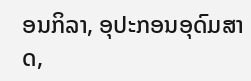ອນກິລາ, ອຸປະກອນອຸດົມສາດ,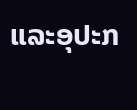ແລະອຸປະກ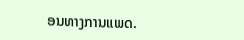ອນທາງການແພດ.